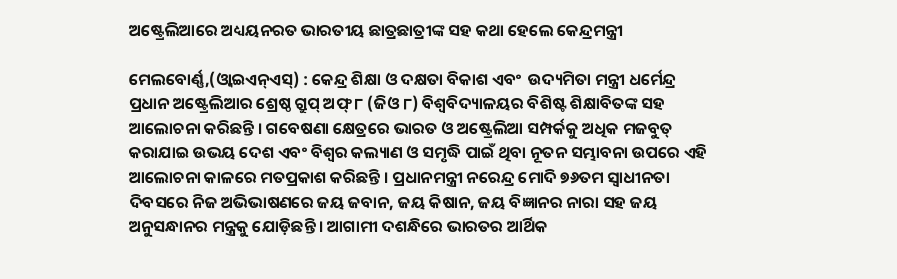ଅଷ୍ଟ୍ରେଲିଆରେ ଅଧ୍ୟୟନରତ ଭାରତୀୟ ଛାତ୍ରଛାତ୍ରୀଙ୍କ ସହ କଥା ହେଲେ କେନ୍ଦ୍ରମନ୍ତ୍ରୀ

ମେଲବୋର୍ଣ୍ଣ,(ଓ୍ବାଇଏନ୍ଏସ୍) : କେନ୍ଦ୍ର ଶିକ୍ଷା ଓ ଦକ୍ଷତା ବିକାଶ ଏବଂ  ଉଦ୍ୟମିତା ମନ୍ତ୍ରୀ ଧର୍ମେନ୍ଦ୍ର ପ୍ରଧାନ ଅଷ୍ଟ୍ରେଲିଆର ଶ୍ରେଷ୍ଠ ଗ୍ରୁପ୍ ଅଫ୍ ୮ (ଜିଓ ୮) ବିଶ୍ୱବିଦ୍ୟାଳୟର ବିଶିଷ୍ଟ ଶିକ୍ଷାବିତଙ୍କ ସହ ଆଲୋଚନା କରିଛନ୍ତି । ଗବେଷଣା କ୍ଷେତ୍ରରେ ଭାରତ ଓ ଅଷ୍ଟ୍ରେଲିଆ ସମ୍ପର୍କକୁ ଅଧିକ ମଜବୁତ୍ କରାଯାଇ ଉଭୟ ଦେଶ ଏବଂ ବିଶ୍ୱର କଲ୍ୟାଣ ଓ ସମୃଦ୍ଧି ପାଇଁ ଥିବା ନୂତନ ସମ୍ଭାବନା ଉପରେ ଏହି ଆଲୋଚନା କାଳରେ ମତପ୍ରକାଶ କରିଛନ୍ତି । ପ୍ରଧାନମନ୍ତ୍ରୀ ନରେନ୍ଦ୍ର ମୋଦି ୭୬ତମ ସ୍ୱାଧୀନତା ଦିବସରେ ନିଜ ଅଭିଭାଷଣରେ ଜୟ ଜବାନ, ଜୟ କିଷାନ, ଜୟ ବିଜ୍ଞାନର ନାରା ସହ ଜୟ ଅନୁସନ୍ଧାନର ମନ୍ତ୍ରକୁ ଯୋଡ଼ିଛନ୍ତି । ଆଗାମୀ ଦଶନ୍ଧିରେ ଭାରତର ଆର୍ଥିକ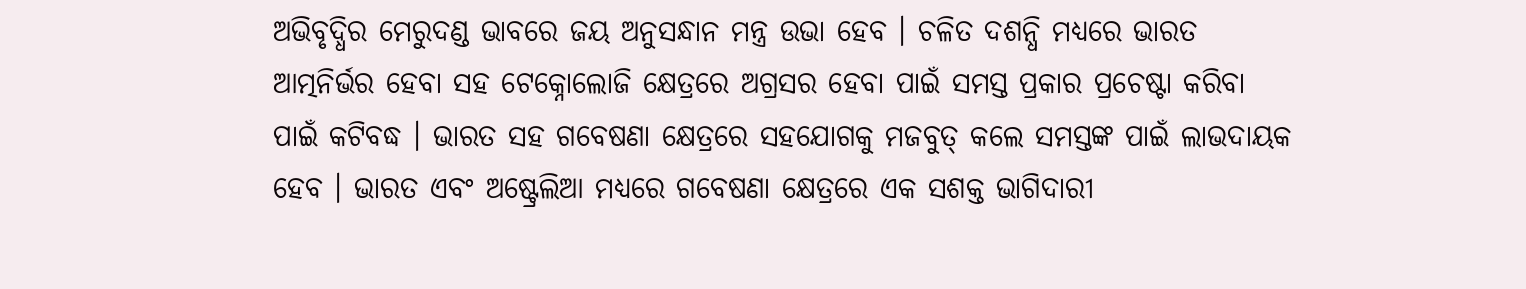ଅଭିବୃଦ୍ଧିର ମେରୁଦଣ୍ଡ ଭାବରେ ଜୟ ଅନୁସନ୍ଧାନ ମନ୍ତ୍ର ଉଭା ହେବ । ଚଳିତ ଦଶନ୍ଧି ମଧ୍ୟରେ ଭାରତ ଆତ୍ମନିର୍ଭର ହେବା ସହ ଟେକ୍ନୋଲୋଜି କ୍ଷେତ୍ରରେ ଅଗ୍ରସର ହେବା ପାଇଁ ସମସ୍ତ ପ୍ରକାର ପ୍ରଚେଷ୍ଟା କରିବା ପାଇଁ କଟିବଦ୍ଧ । ଭାରତ ସହ ଗବେଷଣା କ୍ଷେତ୍ରରେ ସହଯୋଗକୁ ମଜବୁତ୍ କଲେ ସମସ୍ତଙ୍କ ପାଇଁ ଲାଭଦାୟକ ହେବ । ଭାରତ ଏବଂ ଅଷ୍ଟ୍ରେଲିଆ ମଧ୍ୟରେ ଗବେଷଣା କ୍ଷେତ୍ରରେ ଏକ ସଶକ୍ତ ଭାଗିଦାରୀ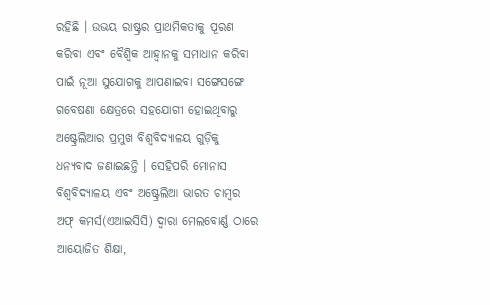ରହିଛି । ଉଭୟ ରାଷ୍ଟ୍ରର ପ୍ରାଥମିକତାକୁ ପୂରଣ କରିବା ଏବଂ ବୈଶ୍ୱିକ ଆହ୍ୱାନକୁ ସମାଧାନ କରିବା ପାଇଁ ନୂଆ ସୁଯୋଗକୁ ଆପଣାଇବା ସଙ୍ଗେସଙ୍ଗେ ଗବେଷଣା କ୍ଷେତ୍ରରେ ସହଯୋଗୀ ହୋଇଥିବାରୁ ଅଷ୍ଟ୍ରେଲିଆର ପ୍ରମୁଖ ବିଶ୍ୱବିଦ୍ୟାଳୟ ଗୁଡ଼ିକୁ ଧନ୍ୟବାଦ ଜଣାଇଛନ୍ତି । ସେହିପରି ମୋନାସ ବିଶ୍ୱବିଦ୍ୟାଳୟ ଏବଂ ଅଷ୍ଟ୍ରେଲିଆ ଭାରତ ଚାମ୍ବର ଅଫ୍ କମର୍ସ(ଏଆଇସିସି) ଦ୍ୱାରା ମେଲବୋର୍ଣ୍ଣ ଠାରେ ଆୟୋଜିତ ଶିକ୍ଷା,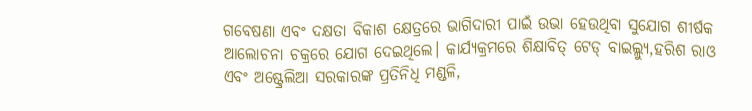ଗବେଷଣା ଏବଂ ଦକ୍ଷତା ବିକାଶ କ୍ଷେତ୍ରରେ ଭାଗିଦାରୀ ପାଇଁ ଉଭା ହେଉଥିବା ସୁଯୋଗ ଶୀର୍ଷକ ଆଲୋଚନା ଚକ୍ରରେ ଯୋଗ ଦେଇଥିଲେ। କାର୍ଯ୍ୟକ୍ରମରେ ଶିକ୍ଷାବିତ୍ ଟେଡ୍ ବାଇଲ୍ଲ୍ୟୁ,ହରିଶ ରାଓ ଏବଂ ଅଷ୍ଟ୍ରେଲିଆ ସରକାରଙ୍କ ପ୍ରତିନିଧି ମଣ୍ଡଳି,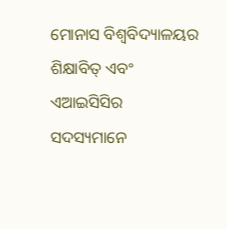ମୋନାସ ବିଶ୍ୱବିଦ୍ୟାଳୟର ଶିକ୍ଷାବିତ୍ ଏବଂ ଏଆଇସିସିର ସଦସ୍ୟମାନେ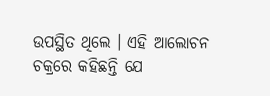ଉପସ୍ଥିତ ଥିଲେ । ଏହି ଆଲୋଚନ ଚକ୍ରରେ କହିଛନ୍ତି ଯେ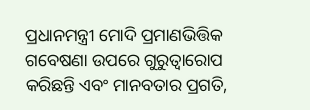ପ୍ରଧାନମନ୍ତ୍ରୀ ମୋଦି ପ୍ରମାଣଭିତ୍ତିକ ଗବେଷଣା ଉପରେ ଗୁରୁତ୍ୱାରୋପ କରିଛନ୍ତି ଏବଂ ମାନବତାର ପ୍ରଗତି,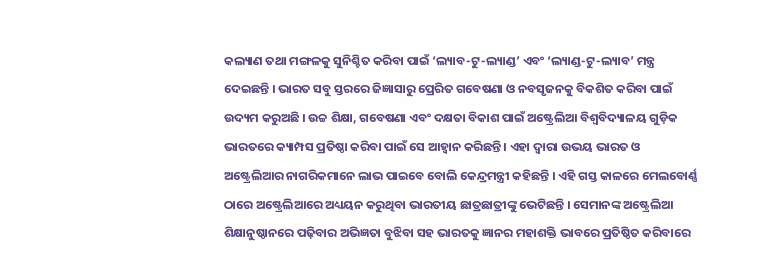କଲ୍ୟାଣ ତଥା ମଙ୍ଗଳକୁ ସୁନିଶ୍ଚିତ କରିବା ପାଇଁ ‘ଲ୍ୟାବ-ଟୁ-ଲ୍ୟାଣ୍ଡ’ ଏବଂ ‘ଲ୍ୟାଣ୍ଡ-ଟୁ-ଲ୍ୟାବ’ ମନ୍ତ୍ର ଦେଇଛନ୍ତି । ଭାରତ ସବୁ ସ୍ତରରେ ଜିଜ୍ଞାସାରୁ ପ୍ରେରିତ ଗବେଷଣା ଓ ନବସୃଜନକୁ ବିକଶିତ କରିବା ପାଇଁ ଉଦ୍ୟମ କରୁଅଛି । ଉଚ୍ଚ ଶିକ୍ଷା, ଗବେଷଣା ଏବଂ ଦକ୍ଷତା ବିକାଶ ପାଇଁ ଅଷ୍ଟ୍ରେଲିଆ ବିଶ୍ୱବିଦ୍ୟାଳୟ ଗୁଡ଼ିକ ଭାରତରେ କ୍ୟାମ୍ପସ ପ୍ରତିଷ୍ଠା କରିବା ପାଇଁ ସେ ଆହ୍ୱାନ କରିଛନ୍ତି । ଏହା ଦ୍ୱାରା ଉଭୟ ଭାରତ ଓ ଅଷ୍ଟ୍ରେଲିଆର ନାଗରିକମାନେ ଲାଭ ପାଇବେ ବୋଲି କେନ୍ଦ୍ରମନ୍ତ୍ରୀ କହିଛନ୍ତି । ଏହି ଗସ୍ତ କାଳରେ ମେଲବୋର୍ଣ୍ଣ ଠାରେ ଅଷ୍ଟ୍ରେଲିଆରେ ଅଧ୍ୟୟନ କରୁଥିବା ଭାରତୀୟ ଛାତ୍ରଛାତ୍ରୀଙ୍କୁ ଭେଟିଛନ୍ତି । ସେମାନଙ୍କ ଅଷ୍ଟ୍ରେଲିଆ ଶିକ୍ଷାନୁଷ୍ଠାନରେ ପଢ଼ିବାର ଅଭିଜ୍ଞତା ବୁଝିବା ସହ ଭାରତକୁ ଜ୍ଞାନର ମହାଶକ୍ତି ଭାବରେ ପ୍ରତିଷ୍ଠିତ କରିବାରେ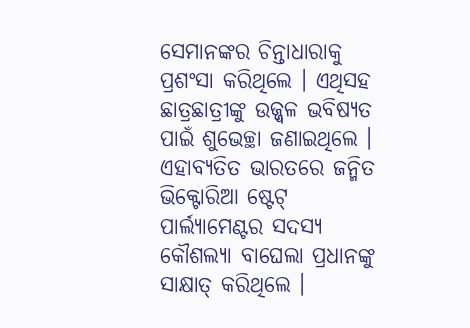ସେମାନଙ୍କର ଚିନ୍ତାଧାରାକୁ ପ୍ରଶଂସା କରିଥିଲେ । ଏଥିସହ ଛାତ୍ରଛାତ୍ରୀଙ୍କୁ ଉଜ୍ଜ୍ୱଳ ଭବିଷ୍ୟତ ପାଇଁ ଶୁଭେଚ୍ଛା ଜଣାଇଥିଲେ । ଏହାବ୍ୟତିତ ଭାରତରେ ଜନ୍ମିତ ଭିକ୍ଟୋରିଆ ଷ୍ଟେଟ୍ ପାର୍ଲ୍ୟାମେଣ୍ଟର ସଦସ୍ୟ କୌଶଲ୍ୟା ବାଘେଲା ପ୍ରଧାନଙ୍କୁ ସାକ୍ଷାତ୍ କରିଥିଲେ ।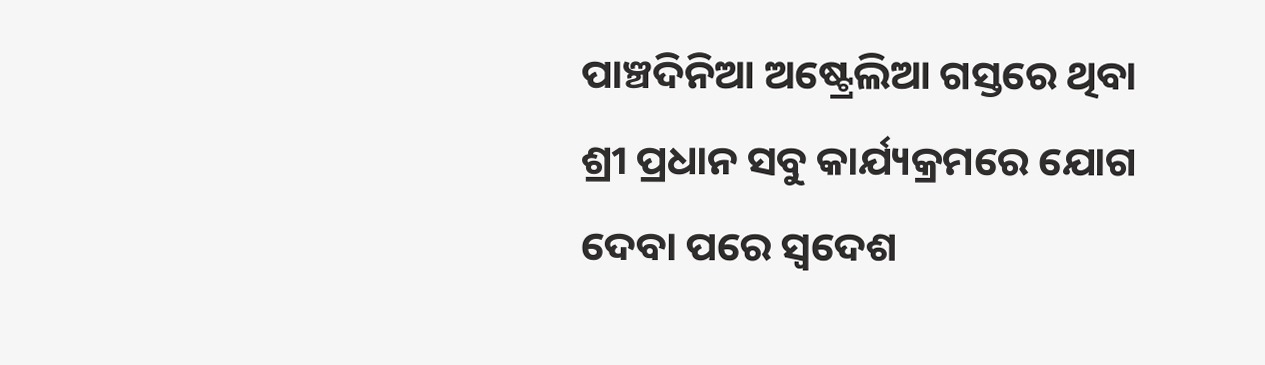ପାଞ୍ଚଦିନିଆ ଅଷ୍ଟ୍ରେଲିଆ ଗସ୍ତରେ ଥିବା ଶ୍ରୀ ପ୍ରଧାନ ସବୁ କାର୍ଯ୍ୟକ୍ରମରେ ଯୋଗ ଦେବା ପରେ ସ୍ୱଦେଶ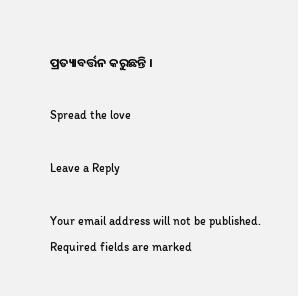ପ୍ରତ୍ୟାବର୍ତ୍ତନ କରୁଛନ୍ତି ।

Spread the love

Leave a Reply

Your email address will not be published. Required fields are marked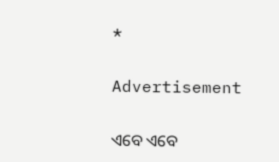*

Advertisement

ଏବେ ଏବେ